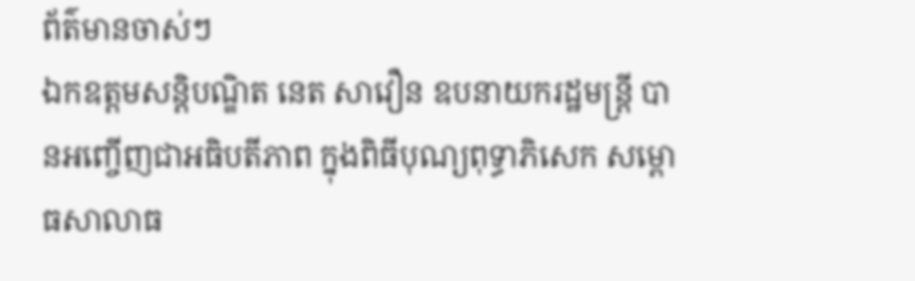ព័ត៌មានចាស់ៗ
ឯកឧត្តមសន្តិបណ្ឌិត នេត សាវឿន ឧបនាយករដ្ឋមន្រ្តី បានអញ្ចើញជាអធិបតីភាព ក្នុងពិធីបុណ្យពុទ្ធាភិសេក សម្ពោធសាលាធ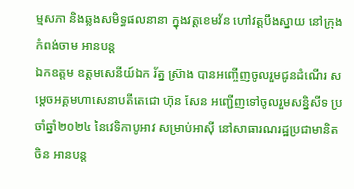ម្មសភា និងឆ្លងសមិទ្ធផលនានា ក្នុងវត្តខេមវ័ន ហៅវត្តបឹងស្នាយ នៅក្រុងកំពង់ចាម អានបន្ត
ឯកឧត្តម ឧត្តមសេនីយ៍ឯក រ័ត្ន ស្រ៊ាង បានអញ្ចើញចូលរួមជូនដំណើរ សម្តេចអគ្គមហាសេនាបតីតេជោ ហ៊ុន សែន អញ្ជើញទៅចូលរួមសន្និសីទ ប្រចាំឆ្នាំ២០២៤ នៃវេទិកាបូអាវ សម្រាប់អាស៊ី នៅសាធារណរដ្ឋប្រជាមានិតចិន អានបន្ត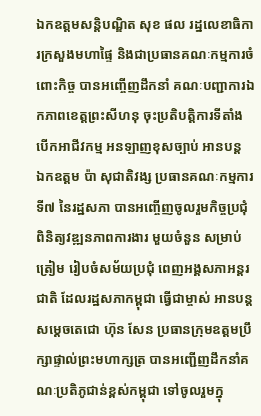ឯកឧត្ដមសន្តិបណ្ឌិត សុខ ផល រដ្នលេខាធិការក្រសួងមហាផ្ទៃ និងជាប្រធានគណៈកម្មការចំពោះកិច្ច បានអញ្ចើញដឹកនាំ គណៈបញ្ជាការឯកភាពខេត្តព្រះសីហនុ ចុះប្រតិបត្តិការទីតាំងបើកអាជីវកម្ម អនឡាញខុសច្បាប់ អានបន្ត
ឯកឧត្តម ប៉ា សុជាតិវង្ស ប្រធានគណៈកម្មការទី៧ នៃរដ្ឋសភា បានអញ្ចើញចូលរួមកិច្ចប្រជុំ ពិនិត្យវឌ្ឍនភាពការងារ មួយចំនួន សម្រាប់ត្រៀម រៀបចំសម័យប្រជុំ ពេញអង្គសភាអន្តរជាតិ ដែលរដ្ឋសភាកម្ពុជា ធ្វើជាម្ចាស់ អានបន្ត
សម្តេចតេជោ ហ៊ុន សែន ប្រធានក្រុមឧត្តមប្រឹក្សាផ្ទាល់ព្រះមហាក្សត្រ បានអញ្ជើញដឹកនាំគណៈប្រតិភូជាន់ខ្ពស់កម្ពុជា ទៅចូលរួមក្នុ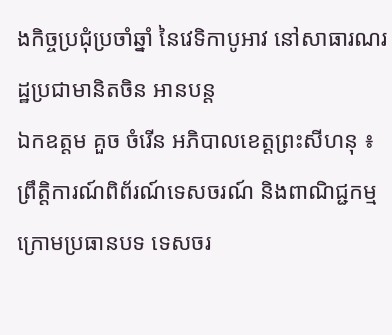ងកិច្ចប្រជុំប្រចាំឆ្នាំ នៃវេទិកាបូអាវ នៅសាធារណរដ្ឋប្រជាមានិតចិន អានបន្ត
ឯកឧត្តម គួច ចំរើន អភិបាលខេត្តព្រះសីហនុ ៖ ព្រឹត្តិការណ៍ពិព័រណ៍ទេសចរណ៍ និងពាណិជ្ជកម្ម ក្រោមប្រធានបទ ទេសចរ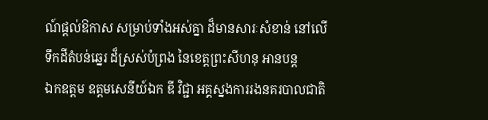ណ៍ផ្តល់ឱកាស សម្រាប់ទាំងអស់គ្នា ដ៏មានសារៈសំខាន់ នៅលើទឹកដីតំបន់ឆ្នេរ ដ៏ស្រស់បំព្រង នៃខេត្តព្រះសីហនុ អានបន្ត
ឯកឧត្តម ឧត្តមសេនីយ៍ឯក ឌី វិជ្ជា អគ្គស្នងការរងនគរបាលជាតិ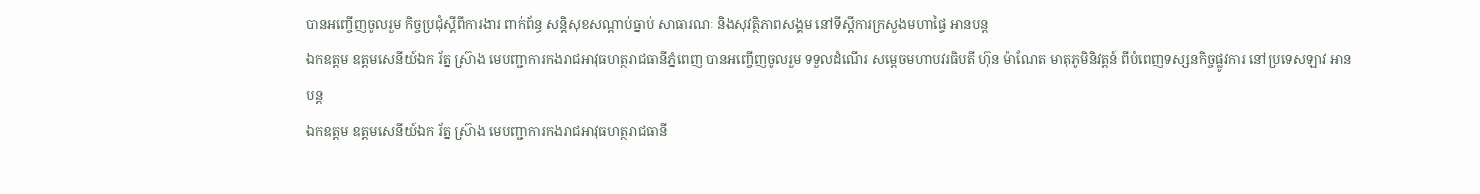បានអញ្ចើញចូលរួម កិច្ចប្រជុំស្តីពីការងារ ពាក់ព័ន្ធ សន្តិសុខសណ្តាប់ធ្នាប់ សាធារណៈ និងសុវត្ថិភាពសង្គម នៅទីស្តីការក្រសួងមហាផ្ទៃ អានបន្ត
ឯកឧត្តម ឧត្តមសេនីយ៍ឯក រ័ត្ន ស្រ៊ាង មេបញ្ជាការកងរាជអាវុធហត្ថរាជធានីភ្នំពេញ បានអញ្ចើញចូលរួម ទទួលដំណើរ សម្តេចមហាបវរធិបតី ហ៊ុន ម៉ាណែត មាតុភូមិនិវត្តន៍ ពីបំពេញទស្សនកិច្ចផ្លូវការ នៅប្រទេសឡាវ អានបន្ត
ឯកឧត្តម ឧត្តមសេនីយ៍ឯក រ័ត្ន ស្រ៊ាង មេបញ្ជាការកងរាជអាវុធហត្ថរាជធានី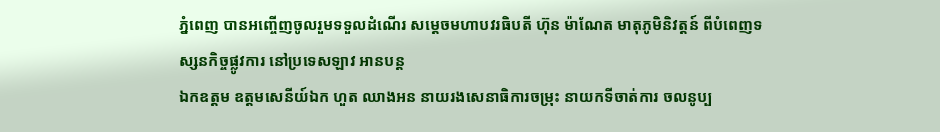ភ្នំពេញ បានអញ្ចើញចូលរួមទទួលដំណើរ សម្តេចមហាបវរធិបតី ហ៊ុន ម៉ាណែត មាតុភូមិនិវត្តន៍ ពីបំពេញទស្សនកិច្ចផ្លូវការ នៅប្រទេសឡាវ អានបន្ត
ឯកឧត្តម ឧត្ដមសេនីយ៍ឯក ហួត ឈាងអន នាយរងសេនាធិការចម្រុះ នាយកទីចាត់ការ ចលនូប្ប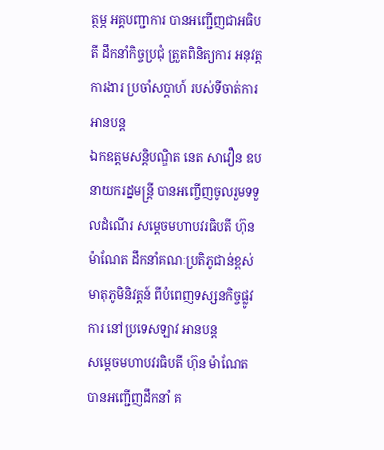ត្ថម្ភ អគ្គបញ្ជាការ បានអញ្ជើញជាអធិបតី ដឹកនាំកិច្ចប្រជុំ ត្រួតពិនិត្យការ អនុវត្តការងារ ប្រចាំសប្ដាហ៍ របស់ទីចាត់ការ អានបន្ត
ឯកឧត្តមសន្តិបណ្ឌិត នេត សាវឿន ឧបនាយករដ្នមន្ត្រី បានអញ្ចើញចូលរួមទទួលដំណើរ សម្តេចមហាបវរធិបតី ហ៊ុន ម៉ាណែត ដឹកនាំគណៈប្រតិភូជាន់ខ្ពស់ មាតុភូមិនិវត្តន៍ ពីបំពេញទស្សនកិច្ចផ្លូវការ នៅប្រទេសឡាវ អានបន្ត
សម្តេចមហាបវរធិបតី ហ៊ុន ម៉ាណែត បានអញ្ជេីញដឹកនាំ គ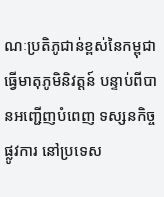ណៈប្រតិភូជាន់ខ្ពស់នៃកម្ពុជា ធ្វើមាតុភូមិនិវត្តន៍ បន្ទាប់ពីបានអញ្ជើញបំពេញ ទស្សនកិច្ចផ្លូវការ នៅប្រទេស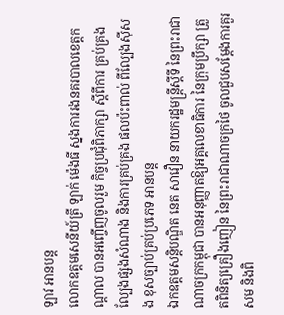ឡាវ អានបន្ត
លោកឧត្តមសេនីយ៍ត្រី ឡាក់ ម៉េងធី ស្នងការរងនគរបាលខេត្តកណ្ដាល បានអញ្ចើញចូលរួម កិច្ចប្រជុំពិភាក្សា ស្ដីពីការ គ្រប់គ្រងល្បែងផ្សងសំណាង និងការគ្រប់គ្រង ផលប៉ះពាល់ ពីល្បែងស៊ីសង ខុសច្បាប់គ្រប់ប្រភេទ អានបន្ត
ឯកឧត្តមសន្តិបណ្ឌិត នេត សាវឿន នាយករដ្ឋមន្រ្តីស្តីទី នៃព្រះរាជាណាចក្រកម្ពុជា បានអនុញ្ញាតឱ្យអគ្គលេខាធិការ នៃក្រុមប្រឹក្សា ត្រួតពិនិត្យគ្រឿងញៀន នៃព្រះរាជាណាចក្រថៃ ចូលជួបសម្តែងការគួរសម និងពិ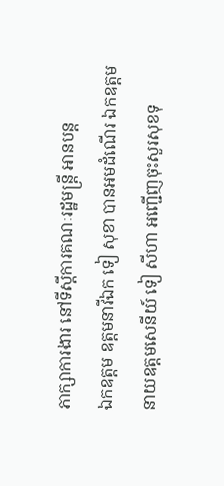ភាក្សាការងារ នៅទីស្តីការគណៈរដ្ឋមន្រ្តី អានបន្ត
ឯកឧត្តម ឧត្តមនាវីឯក ទៀ សុខា បានអមដំណើរ ឯកឧត្តម នាយឧត្តមសេនីយ៍ ទៀ សីហា អញ្ជើញចុះសួរសុខទុ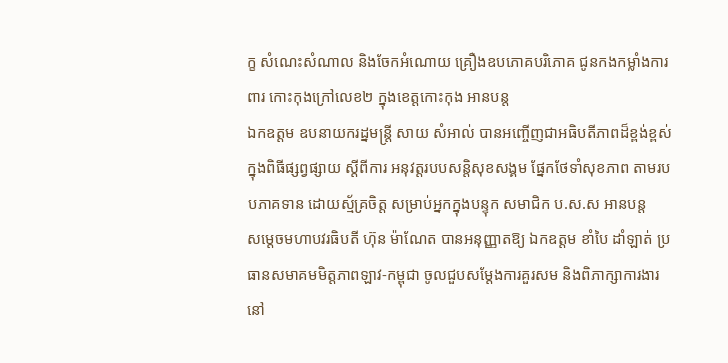ក្ខ សំណេះសំណាល និងចែកអំណោយ គ្រឿងឧបភោគបរិភោគ ជូនកងកម្លាំងការពារ កោះកុងក្រៅលេខ២ ក្នុងខេត្តកោះកុង អានបន្ត
ឯកឧត្តម ឧបនាយករដ្នមន្ត្រី សាយ សំអាល់ បានអញ្ចើញជាអធិបតីភាពដ៏ខ្ពង់ខ្ពស់ ក្នុងពិធីផ្សព្វផ្សាយ ស្ដីពីការ អនុវត្តរបបសន្តិសុខសង្គម ផ្នែកថែទាំសុខភាព តាមរបបភាគទាន ដោយស្ម័គ្រចិត្ត សម្រាប់អ្នកក្នុងបន្ទុក សមាជិក ប.ស.ស អានបន្ត
សម្តេចមហាបវរធិបតី ហ៊ុន ម៉ាណែត បានអនុញ្ញាតឱ្យ ឯកឧត្តម ខាំបៃ ដាំឡាត់ ប្រធានសមាគមមិត្តភាពឡាវ-កម្ពុជា ចូលជួបសម្តែងការគួរសម និងពិភាក្សាការងារ នៅ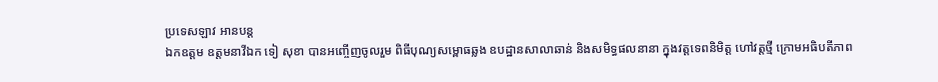ប្រទេសឡាវ អានបន្ត
ឯកឧត្តម ឧត្តមនាវីឯក ទៀ សុខា បានអញ្ចើញចូលរួម ពិធីបុណ្យសម្ពោធឆ្លង ឧបដ្ឋានសាលាឆាន់ និងសមិទ្ធផលនានា ក្នុងវត្តទេពនិមិត្ត ហៅវត្តថ្មី ក្រោមអធិបតីភាព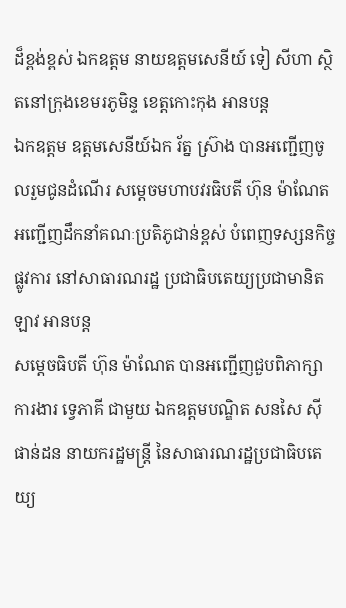ដ៏ខ្ពង់ខ្ពស់ ឯកឧត្តម នាយឧត្តមសេនីយ៍ ទៀ សីហា ស្ថិតនៅក្រុងខេមរភូមិន្ទ ខេត្តកោះកុង អានបន្ត
ឯកឧត្តម ឧត្តមសេនីយ៍ឯក រ័ត្ន ស្រ៊ាង បានអញ្ជើញចូលរួមជូនដំណើរ សម្តេចមហាបវរធិបតី ហ៊ុន ម៉ាណែត អញ្ជើញដឹកនាំគណៈប្រតិភូជាន់ខ្ពស់ បំពេញទស្សនកិច្ចផ្លូវការ នៅសាធារណរដ្ឋ ប្រជាធិបតេយ្យប្រជាមានិតឡាវ អានបន្ត
សម្តេចធិបតី ហ៊ុន ម៉ាណែត បានអញ្ជេីញជួបពិភាក្សាការងារ ទ្វេភាគី ជាមួយ ឯកឧត្តមបណ្ឌិត សនសៃ ស៊ីផាន់ដន នាយករដ្ឋមន្រ្តី នៃសាធារណរដ្ឋប្រជាធិបតេយ្យ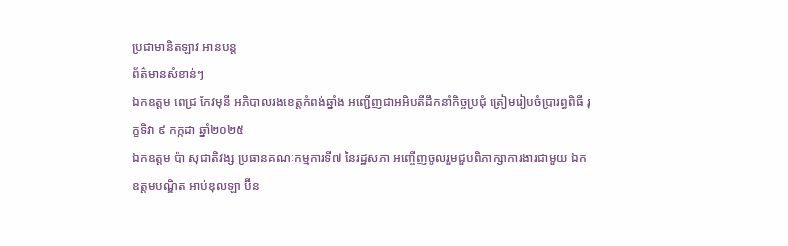ប្រជាមានិតឡាវ អានបន្ត
ព័ត៌មានសំខាន់ៗ
ឯកឧត្តម ពេជ្រ កែវមុនី អភិបាលរងខេត្ដកំពង់ឆ្នាំង អញ្ជើញជាអអិបតីដឹកនាំកិច្ចប្រជុំ ត្រៀមរៀបចំប្រារព្ធពិធី រុក្ខទិវា ៩ កក្កដា ឆ្នាំ២០២៥
ឯកឧត្តម ប៉ា សុជាតិវង្ស ប្រធានគណៈកម្មការទី៧ នៃរដ្ឋសភា អញ្ចើញចូលរួមជួបពិភាក្សាការងារជាមួយ ឯកឧត្តមបណ្ឌិត អាប់ឌុលឡា ប៊ីន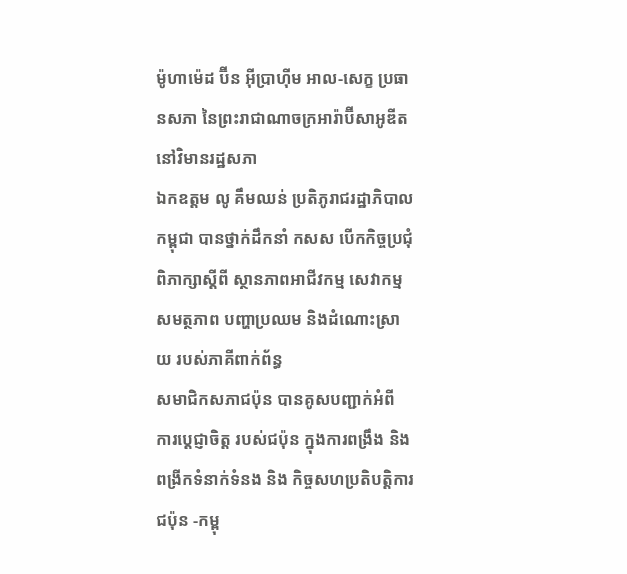ម៉ូហាម៉េដ ប៊ីន អ៊ីប្រាហ៊ីម អាល-សេក្ខ ប្រធានសភា នៃព្រះរាជាណាចក្រអារ៉ាប៊ីសាអូឌីត នៅវិមានរដ្ឋសភា
ឯកឧត្តម លូ គឹមឈន់ ប្រតិភូរាជរដ្ឋាភិបាលកម្ពុជា បានថ្នាក់ដឹកនាំ កសស បើកកិច្ចប្រជុំពិភាក្សាស្តីពី ស្ថានភាពអាជីវកម្ម សេវាកម្ម សមត្ថភាព បញ្ហាប្រឈម និងដំណោះស្រាយ របស់ភាគីពាក់ព័ន្ធ
សមាជិកសភាជប៉ុន បានគូសបញ្ជាក់អំពី ការប្ដេជ្ញាចិត្ត របស់ជប៉ុន ក្នុងការពង្រឹង និង ពង្រីកទំនាក់ទំនង និង កិច្ចសហប្រតិបត្តិការ ជប៉ុន -កម្ពុ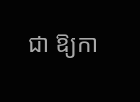ជា ឱ្យកា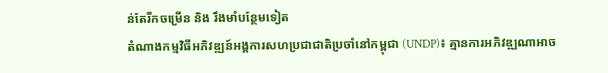ន់តែរីកចម្រេីន និង រឹងមាំបន្ថែមទៀត
តំណាងកម្មវិធីអភិវឌ្ឍន៍អង្គការសហប្រជាជាតិប្រចាំនៅកម្ពុជា (UNDP)៖ គ្មានការអភិវឌ្ឍណាអាច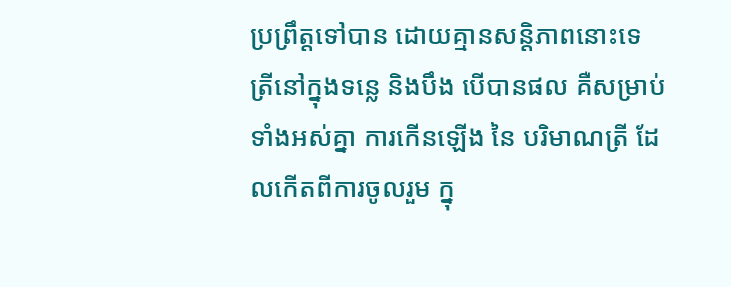ប្រព្រឹត្តទៅបាន ដោយគ្មានសន្តិភាពនោះទេ
ត្រីនៅក្នុងទន្លេ និងបឹង បើបានផល គឺសម្រាប់ទាំងអស់គ្នា ការកើនឡើង នៃ បរិមាណត្រី ដែលកើតពីការចូលរួម ក្នុ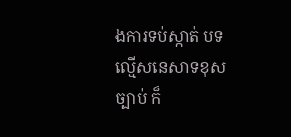ងការទប់ស្កាត់ បទល្មើសនេសាទខុសច្បាប់ ក៏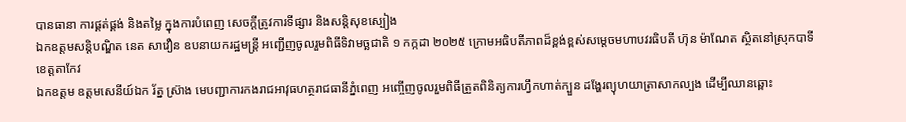បានធានា ការផ្គត់ផ្គង់ និងតម្លៃ ក្នុងការបំពេញ សេចក្តីត្រូវការទីផ្សារ និងសន្តិសុខស្បៀង
ឯកឧត្តមសន្តិបណ្ឌិត នេត សាវឿន ឧបនាយករដ្ឋមន្រ្តី អញ្ជើញចូលរួមពិធីទិវាមច្ឆជាតិ ១ កក្កដា ២០២៥ ក្រោមអធិបតីភាពដ៏ខ្ពង់ខ្ពស់សម្តេចមហាបវរធិបតី ហ៊ុន ម៉ាណែត ស្ថិតនៅស្រុកបាទី ខេត្តតាកែវ
ឯកឧត្តម ឧត្តមសេនីយ៍ឯក រ័ត្ន ស៊្រាង មេបញ្ជាការកងរាជអាវុធហត្ថរាជធានីភ្នំពេញ អញ្ចើញចូលរួមពិធីត្រួតពិនិត្យការហ្វឹកហាត់ក្បួន ដង្ហែរព្យុហយាត្រាសាកល្បង ដើម្បីឈានឆ្ពោះ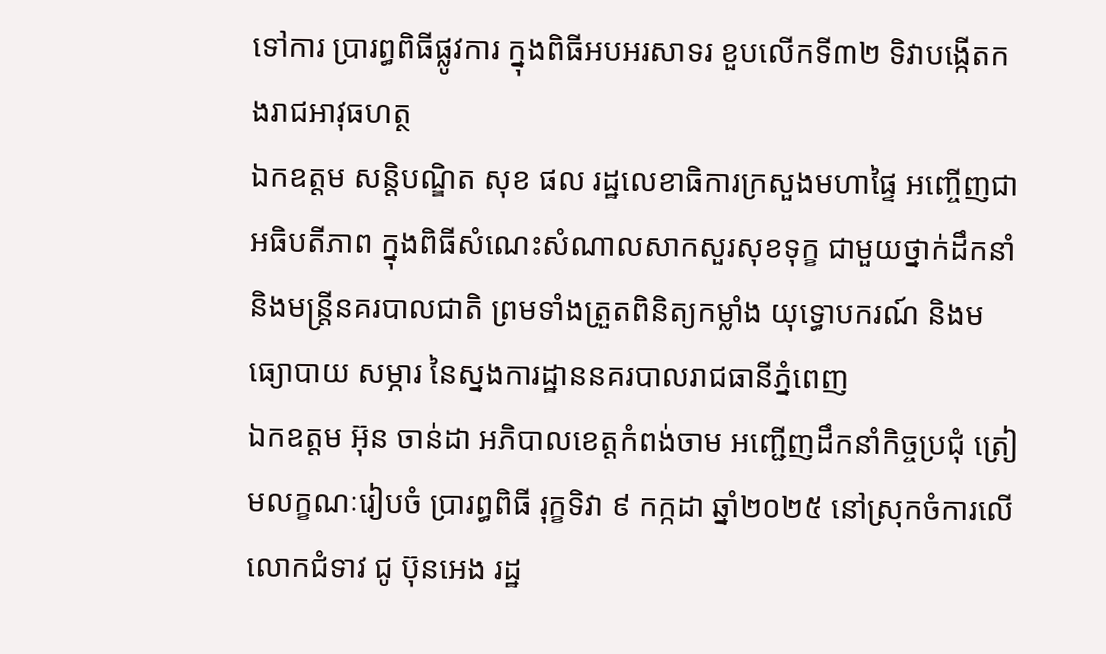ទៅការ ប្រារព្ធពិធីផ្លូវការ ក្នុងពិធីអបអរសាទរ ខួបលើកទី៣២ ទិវាបង្កើតកងរាជអាវុធហត្ថ
ឯកឧត្តម សន្តិបណ្ឌិត សុខ ផល រដ្ឋលេខាធិការក្រសួងមហាផ្ទៃ អញ្ចើញជាអធិបតីភាព ក្នុងពិធីសំណេះសំណាលសាកសួរសុខទុក្ខ ជាមួយថ្នាក់ដឹកនាំ និងមន្រ្តីនគរបាលជាតិ ព្រមទាំងត្រួតពិនិត្យកម្លាំង យុទ្ធោបករណ៍ និងមធ្យោបាយ សម្ភារ នៃស្នងការដ្ឋាននគរបាលរាជធានីភ្នំពេញ
ឯកឧត្តម អ៊ុន ចាន់ដា អភិបាលខេត្តកំពង់ចាម អញ្ជើញដឹកនាំកិច្ចប្រជុំ ត្រៀមលក្ខណៈរៀបចំ ប្រារព្ធពិធី រុក្ខទិវា ៩ កក្កដា ឆ្នាំ២០២៥ នៅស្រុកចំការលើ
លោកជំទាវ ជូ ប៊ុនអេង រដ្ឋ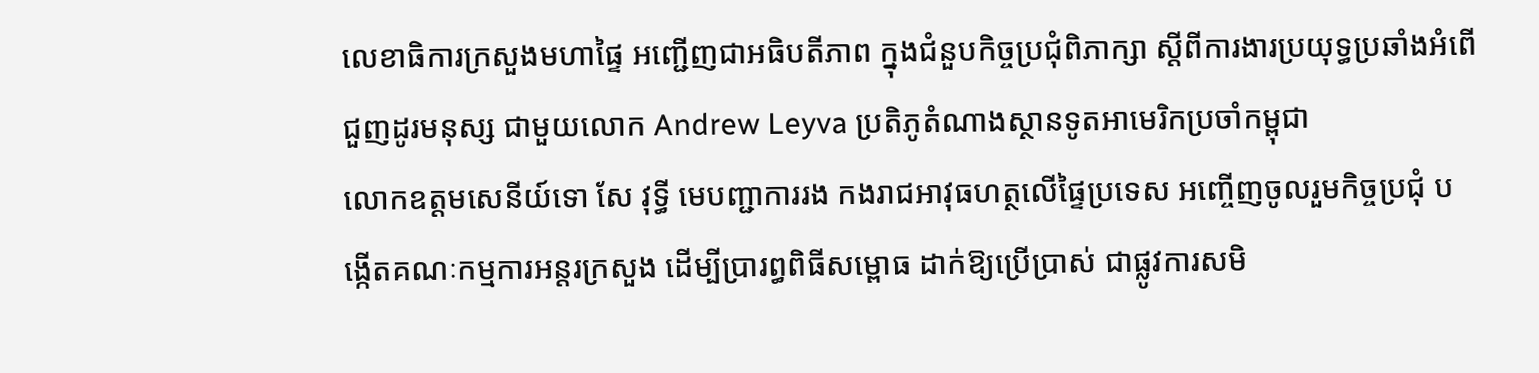លេខាធិការក្រសួងមហាផ្ទៃ អញ្ជើញជាអធិបតីភាព ក្នុងជំនួបកិច្ចប្រជុំពិភាក្សា ស្តីពីការងារប្រយុទ្ធប្រឆាំងអំពើជួញដូរមនុស្ស ជាមួយលោក Andrew Leyva ប្រតិភូតំណាងស្ថានទូតអាមេរិកប្រចាំកម្ពុជា
លោកឧត្តមសេនីយ៍ទោ សែ វុទ្ធី មេបញ្ជាការរង កងរាជអាវុធហត្ថលើផ្ទៃប្រទេស អញ្ចើញចូលរួមកិច្ចប្រជុំ បង្កើតគណៈកម្មការអន្តរក្រសួង ដើម្បីប្រារព្ធពិធីសម្ពោធ ដាក់ឱ្យប្រើប្រាស់ ជាផ្លូវការសមិ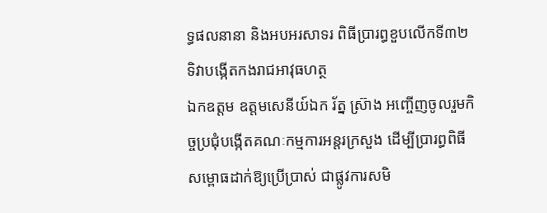ទ្ធផលនានា និងអបអរសាទរ ពិធីប្រារព្ធខួបលើកទី៣២ ទិវាបង្កើតកងរាជអាវុធហត្ថ
ឯកឧត្តម ឧត្តមសេនីយ៍ឯក រ័ត្ន ស្រ៊ាង អញ្ចើញចូលរួមកិច្ចប្រជុំបង្កើតគណៈកម្មការអន្តរក្រសួង ដើម្បីប្រារព្ធពិធីសម្ពោធដាក់ឱ្យប្រើប្រាស់ ជាផ្លូវការសមិ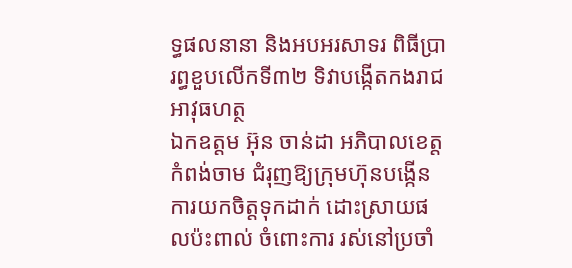ទ្ធផលនានា និងអបអរសាទរ ពិធីប្រារព្ធខួបលើកទី៣២ ទិវាបង្កើតកងរាជអាវុធហត្ថ
ឯកឧត្ដម អ៊ុន ចាន់ដា អភិបាលខេត្តកំពង់ចាម ជំរុញឱ្យក្រុមហ៊ុនបង្កេីន ការយកចិត្តទុកដាក់ ដោះស្រាយផលប៉ះពាល់ ចំពោះការ រស់នៅប្រចាំ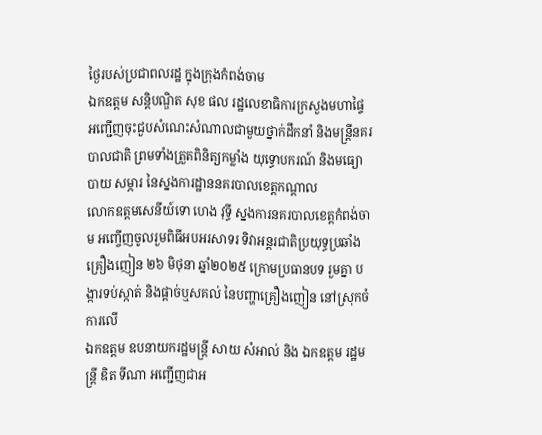ថ្ងៃរបស់ប្រជាពលរដ្ឋ ក្នុងក្រុងកំពង់ចាម
ឯកឧត្តម សន្តិបណ្ឌិត សុខ ផល រដ្ឋលេខាធិការក្រសួងមហាផ្ទៃ អញ្ជើញចុះជួបសំណេះសំណាលជាមួយថ្នាក់ដឹកនាំ និងមន្រ្តីនគរបាលជាតិ ព្រមទាំងត្រួតពិនិត្យកម្លាំង យុទ្ធោបករណ៍ និងមធ្យោបាយ សម្ភារ នៃស្នងការដ្ឋាននគរបាលខេត្តកណ្តាល
លោកឧត្តមសេនីយ៍ទោ ហេង វុទ្ធី ស្នងការនគរបាលខេត្តកំពង់ចាម អញ្ចើញចូលរួមពិធីអបអរសាទរ ទិវាអន្តរជាតិប្រយុទ្ធប្រឆាំងគ្រឿងញៀន ២៦ មិថុនា ឆ្នាំ២០២៥ ក្រោមប្រធានបទ រួមគ្នា បង្ការទប់ស្កាត់ និងផ្ដាច់ឬសគល់ នៃបញ្ហាគ្រឿងញៀន នៅស្រុកចំការលេី
ឯកឧត្តម ឧបនាយករដ្ឋមន្រ្តី សាយ សំអាល់ និង ឯកឧត្តម រដ្ឋមន្រ្តី ឌិត ទីណា អញ្ជេីញជាអ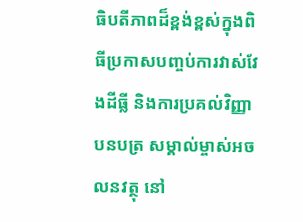ធិបតីភាពដ៏ខ្ពង់ខ្ពស់ក្នុងពិធីប្រកាសបញ្ចប់ការវាស់វែងដីធ្លី និងការប្រគល់វិញ្ញាបនបត្រ សម្គាល់ម្ចាស់អចលនវត្ថុ នៅ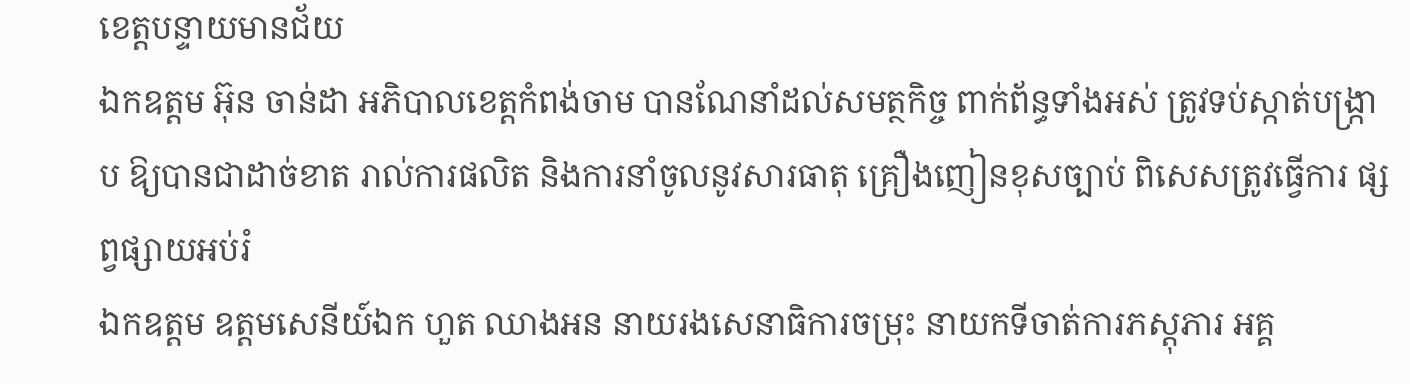ខេត្តបន្ទាយមានជ័យ
ឯកឧត្តម អ៊ុន ចាន់ដា អភិបាលខេត្តកំពង់ចាម បានណែនាំដល់សមត្ថកិច្ច ពាក់ព័ន្ធទាំងអស់ ត្រូវទប់ស្កាត់បង្ក្រាប ឱ្យបានជាដាច់ខាត រាល់ការផលិត និងការនាំចូលនូវសារធាតុ គ្រឿងញៀនខុសច្បាប់ ពិសេសត្រូវធ្វើការ ផ្សព្វផ្សាយអប់រំ
ឯកឧត្តម ឧត្ដមសេនីយ៍ឯក ហួត ឈាងអន នាយរងសេនាធិការចម្រុះ នាយកទីចាត់ការភស្តុភារ អគ្គ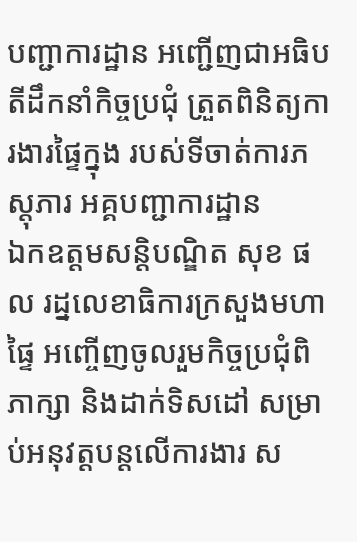បញ្ជាការដ្ឋាន អញ្ជើញជាអធិបតីដឹកនាំកិច្ចប្រជុំ ត្រួតពិនិត្យការងារផ្ទៃក្នុង របស់ទីចាត់ការភស្តុភារ អគ្គបញ្ជាការដ្ឋាន
ឯកឧត្ដមសន្តិបណ្ឌិត សុខ ផល រដ្នលេខាធិការក្រសួងមហាផ្ទៃ អញ្ចើញចូលរួមកិច្ចប្រជុំពិភាក្សា និងដាក់ទិសដៅ សម្រាប់អនុវត្តបន្តលើការងារ ស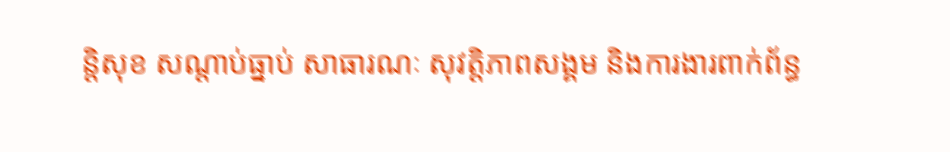ន្តិសុខ សណ្តាប់ធ្នាប់ សាធារណៈ សុវត្តិភាពសង្គម និងការងារពាក់ព័ន្ធ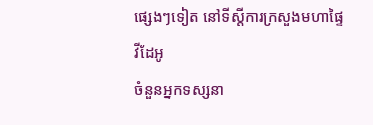ផ្សេងៗទៀត នៅទីស្តីការក្រសួងមហាផ្ទៃ
វីដែអូ
ចំនួនអ្នកទស្សនា